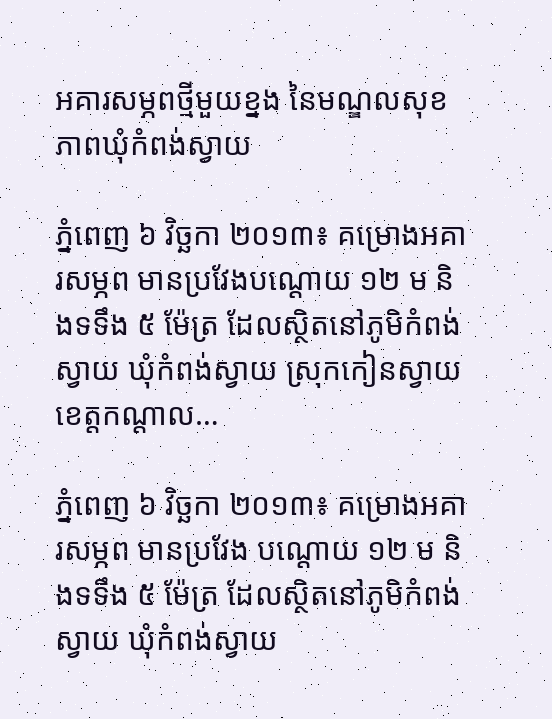អគារសម្ភពថ្មីមួយខ្នង នៃមណ្ឌលសុខភាពឃុំកំពង់ស្វាយ

ភ្នំពេញ ៦ វិច្ឆកា ២០១៣៖ គម្រោងអគារសម្ភព មានប្រវែងបណ្ដោយ ១២ ម និងទទឹង ៥ ម៉ែត្រ ដែលស្ថិតនៅភូមិកំពង់ស្វាយ ឃុំកំពង់ស្វាយ ស្រុកកៀនស្វាយ ខេត្តកណ្តាល…

ភ្នំពេញ ៦ វិច្ឆកា ២០១៣៖ គម្រោងអគារសម្ភព មានប្រវែង បណ្ដោយ ១២ ម និងទទឹង ៥ ម៉ែត្រ ដែលស្ថិតនៅភូមិកំពង់ស្វាយ ឃុំកំពង់ស្វាយ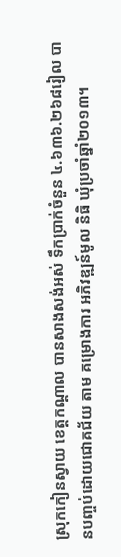ស្រុកកៀនស្វាយ ខេត្តកណ្តាល បានសាងសង់អស់ ទឹកប្រាក់ចំនួន ៤.៦៣៦.២៦៨រៀល បានបញ្ចប់ដោយជោគជ័យ តាម គម្រោងការ អភិវឌ្ឍន៍មូល និធិ ឃុំប្រចាំឆ្នាំ២០១៣។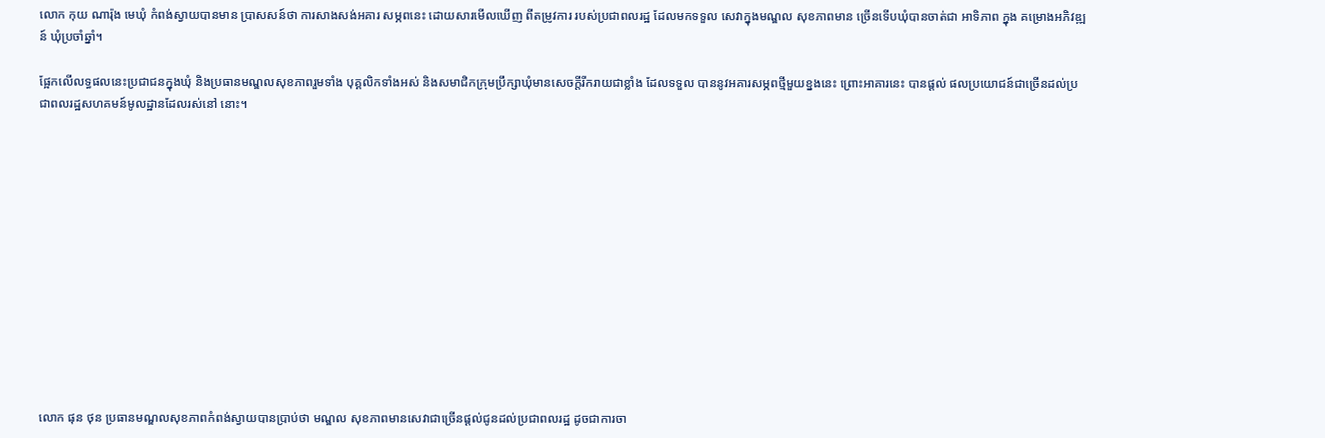លោក កុយ ណារ៉ុង មេឃុំ កំពង់ស្វាយបានមាន ប្រាសសន៍ថា ការសាងសង់អគារ សម្ភពនេះ ដោយសារមើលឃើញ ពីតម្រូវការ របស់ប្រជាពលរដ្ឋ ដែលមកទទួល សេវាក្នុងមណ្ឌល សុខភាពមាន ច្រើនទើបឃុំបានចាត់ជា អាទិភាព ក្នុង គម្រោងអភិវឌ្ឍន៍ ឃុំប្រចាំឆ្នាំ។

ផ្អែកលើលទ្ធផលនេះប្រជាជនក្នុងឃុំ និងប្រធានមណ្ឌលសុខភាពរួមទាំង បុគ្គលិកទាំងអស់ និងសមាជិកក្រុមប្រឹក្សាឃុំមានសេចក្តីរីករាយជាខ្លាំង ដែលទទួល បាននូវអគារសម្ភពថ្មីមួយខ្នងនេះ ព្រោះអាគារនេះ បានផ្ដល់ ផលប្រយោជន៍ជាច្រើនដល់ប្រជាពលរដ្ឋសហគមន៍មូលដ្ឋានដែលរស់នៅ នោះ។













លោក ផុន ថុន ប្រធានមណ្ឌលសុខភាពកំពង់ស្វាយបានប្រាប់ថា មណ្ឌល សុខភាពមានសេវាជាច្រើនផ្តល់ជូនដល់ប្រជាពលរដ្ឋ ដូចជាការចា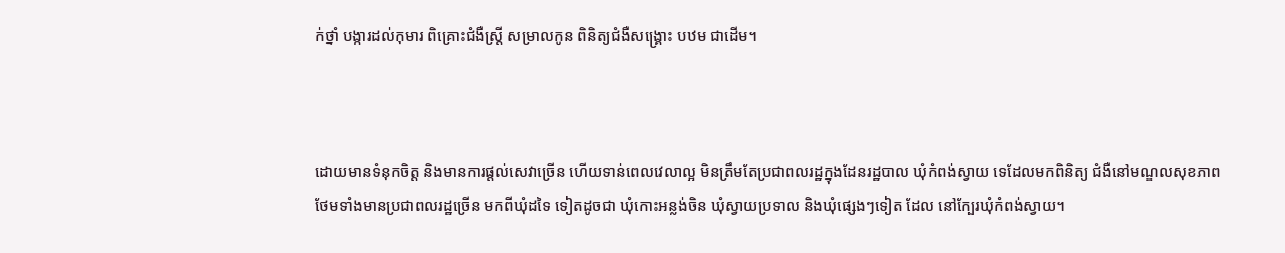ក់ថ្នាំ បង្ការដល់កុមារ ពិគ្រោះជំងឺស្រ្តី សម្រាលកូន ពិនិត្យជំងឺសង្រ្គោះ បឋម ជាដើម។



ដោយមានទំនុកចិត្ត និងមានការផ្តល់សេវាច្រើន ហើយទាន់ពេលវេលាល្អ មិនត្រឹមតែប្រជាពលរដ្ឋក្នុងដែនរដ្ឋបាល ឃុំកំពង់ស្វាយ ទេដែលមកពិនិត្យ ជំងឺនៅមណ្ឌលសុខភាព ថែមទាំងមានប្រជាពលរដ្ឋច្រើន មកពីឃុំដទៃ ទៀតដូចជា ឃុំកោះអន្លង់ចិន ឃុំស្វាយប្រទាល និងឃុំផ្សេងៗទៀត ដែល នៅក្បែរឃុំកំពង់ស្វាយ។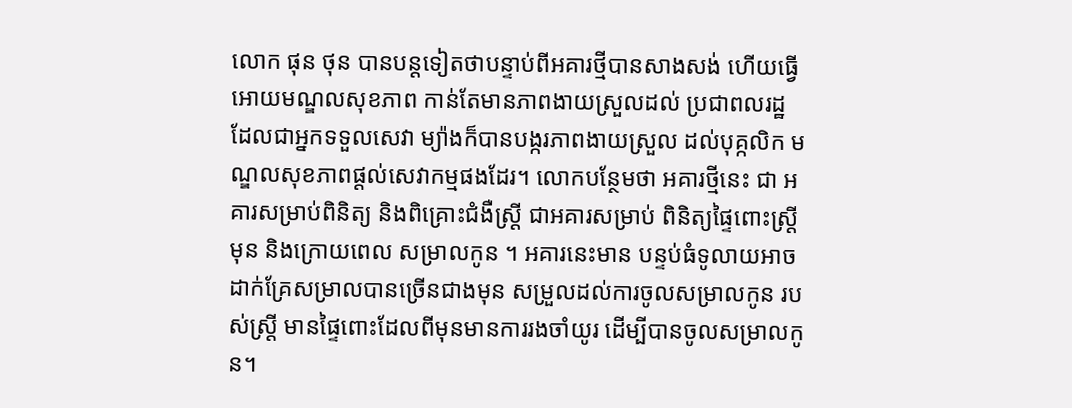លោក ផុន ថុន បានបន្តទៀតថាបន្ទាប់ពីអគារថ្មីបានសាងសង់ ហើយធ្វើ អោយមណ្ឌលសុខភាព កាន់តែមានភាពងាយស្រួលដល់ ប្រជាពលរដ្ឋ ដែលជាអ្នកទទួលសេវា ម្យ៉ាងក៏បានបង្ករភាពងាយស្រួល ដល់បុគ្កលិក មណ្ឌលសុខភាពផ្តល់សេវាកម្មផងដែរ។ លោកបន្ថែមថា អគារថ្មីនេះ ជា អគារសម្រាប់ពិនិត្យ និងពិគ្រោះជំងឺស្ត្រី ជាអគារសម្រាប់ ពិនិត្យផ្ទៃពោះស្ត្រី មុន និងក្រោយពេល សម្រាលកូន ។ អគារនេះមាន បន្ទប់ធំទូលាយអាច ដាក់គ្រែសម្រាលបានច្រើនជាងមុន សម្រួលដល់ការចូលសម្រាលកូន របស់ស្ត្រី មានផ្ទៃពោះដែលពីមុនមានការរងចាំយូរ ដើម្បីបានចូលសម្រាលកូន។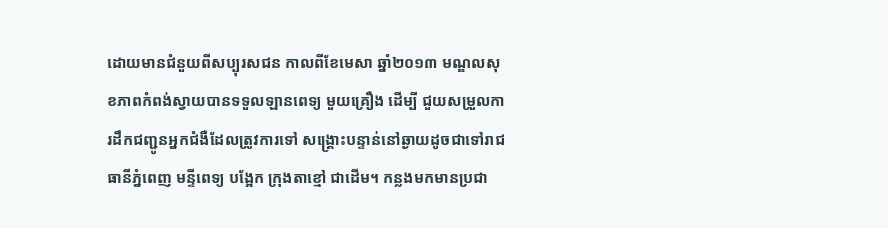ដោយមានជំនួយពីសប្បុរសជន កាលពីខែមេសា ឆ្នាំ២០១៣ មណ្ឌលសុខភាពកំពង់ស្វាយបានទទួលឡានពេទ្យ មួយគ្រឿង ដើម្បី ជួយសម្រួលការដឹកជញ្ជូនអ្នកជំងឺដែលត្រូវការទៅ សង្គ្រោះបន្ទាន់នៅឆ្ងាយដូចជាទៅរាជធានីភ្នំពេញ មន្ទីពេទ្យ បង្អែក ក្រុងតាខ្មៅ ជាដើម។ កន្លងមកមានប្រជា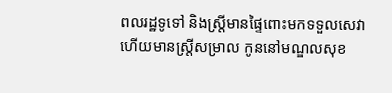ពលរដ្ឋទូទៅ និងស្រ្តីមានផ្ទៃពោះមកទទួលសេវា ហើយមានស្រ្តីសម្រាល កូននៅមណ្ឌលសុខ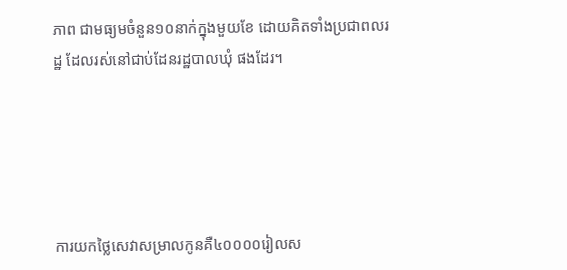ភាព ជាមធ្យមចំនួន១០នាក់ក្នុងមួយខែ ដោយគិតទាំងប្រជាពលរដ្ឋ ដែលរស់នៅជាប់ដែនរដ្ឋបាលឃុំ ផងដែរ។





ការយកថ្លៃសេវាសម្រាលកូនគឺ៤០០០០រៀលស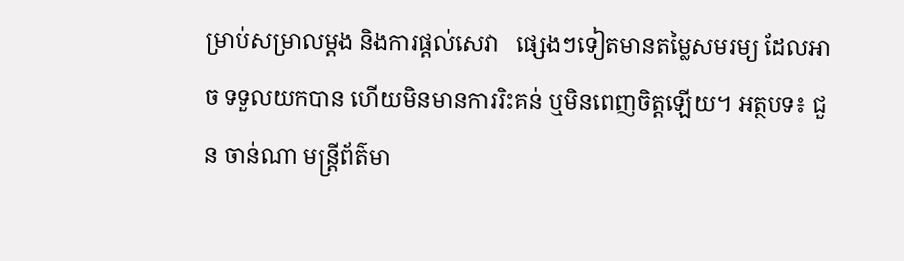ម្រាប់សម្រាលម្តង និងការផ្តល់សេវា   ផ្សេងៗទៀតមានតម្លៃសមរម្យ ដែលអាច ទទួលយកបាន ហើយមិនមានការរិះគន់ ឬមិនពេញចិត្តឡើយ។ អត្ថបទ៖ ជួន ចាន់ណា មន្ត្រីព័ត៌មា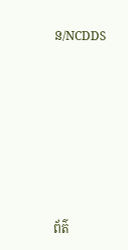ន/NCDDS







ព័ត៌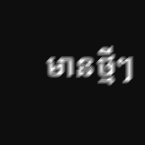មានថ្មីៗ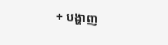+ បង្ហាញ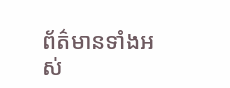ព័ត៌មានទាំងអស់